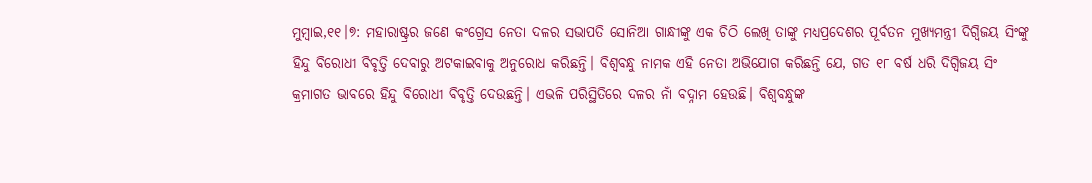ମୁମ୍ବାଇ,୧୧।୭: ମହାରାଷ୍ଟ୍ରର ଜଣେ କଂଗ୍ରେସ ନେତା ଦଳର ସଭାପତି ସୋନିଆ ଗାନ୍ଧୀଙ୍କୁ ଏକ ଚିଠି ଲେଖି ତାଙ୍କୁ ମଧ୍ୟପ୍ରଦେଶର ପୂର୍ବତନ ମୁଖ୍ୟମନ୍ତ୍ରୀ ଦିଗ୍ବିଜୟ ସିଂଙ୍କୁ ହିନ୍ଦୁ ବିରୋଧୀ ବିବୃତ୍ତି ଦେବାରୁ ଅଟକାଇବାକୁ ଅନୁରୋଧ କରିଛନ୍ତି। ବିଶ୍ୱବନ୍ଧୁ ନାମକ ଏହି ନେତା ଅଭିଯୋଗ କରିଛନ୍ତି ଯେ, ଗତ ୧୮ ବର୍ଷ ଧରି ଦିଗ୍ବିଜୟ ସିଂ କ୍ରମାଗତ ଭାବରେ ହିନ୍ଦୁ ବିରୋଧୀ ବିବୃତ୍ତି ଦେଉଛନ୍ତି। ଏଭଳି ପରିସ୍ଥିତିରେ ଦଳର ନାଁ ବଦ୍ନାମ ହେଉଛି। ବିଶ୍ୱବନ୍ଧୁଙ୍କ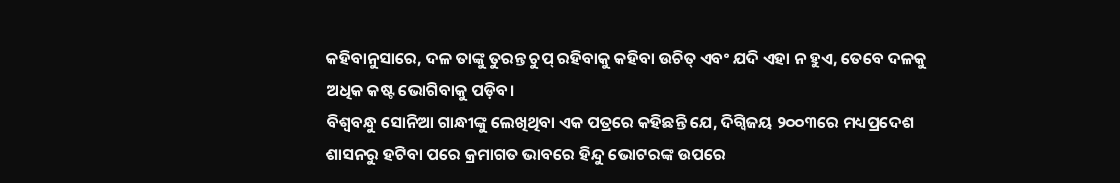କହିବାନୁସାରେ, ଦଳ ତାଙ୍କୁ ତୁରନ୍ତ ଚୁପ୍ ରହିବାକୁ କହିବା ଉଚିତ୍ ଏବଂ ଯଦି ଏହା ନ ହୁଏ, ତେବେ ଦଳକୁ ଅଧିକ କଷ୍ଟ ଭୋଗିବାକୁ ପଡ଼ିବ।
ବିଶ୍ୱବନ୍ଧୁ ସୋନିଆ ଗାନ୍ଧୀଙ୍କୁ ଲେଖିଥିବା ଏକ ପତ୍ରରେ କହିଛନ୍ତି ଯେ, ଦିଗ୍ବିଜୟ ୨୦୦୩ରେ ମଧ୍ୟପ୍ରଦେଶ ଶାସନରୁ ହଟିବା ପରେ କ୍ରମାଗତ ଭାବରେ ହିନ୍ଦୁ ଭୋଟରଙ୍କ ଉପରେ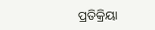ପ୍ରତିକ୍ରିୟା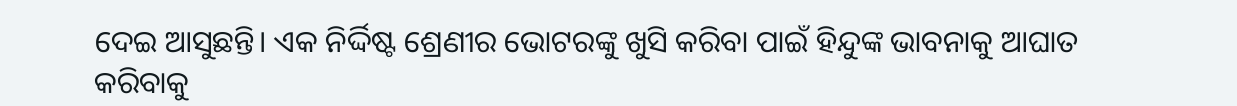ଦେଇ ଆସୁଛନ୍ତି। ଏକ ନିର୍ଦ୍ଦିଷ୍ଟ ଶ୍ରେଣୀର ଭୋଟରଙ୍କୁ ଖୁସି କରିବା ପାଇଁ ହିନ୍ଦୁଙ୍କ ଭାବନାକୁ ଆଘାତ କରିବାକୁ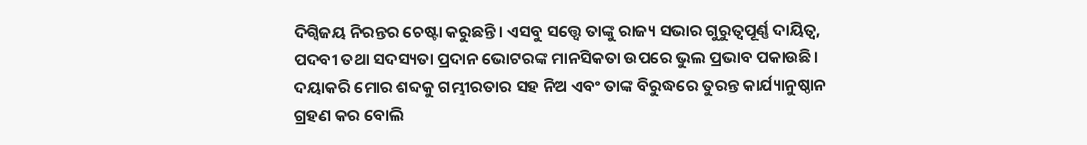ଦିଗ୍ବିଜୟ ନିରନ୍ତର ଚେଷ୍ଟା କରୁଛନ୍ତି। ଏସବୁ ସତ୍ତ୍ୱେ ତାଙ୍କୁ ରାଜ୍ୟ ସଭାର ଗୁରୁତ୍ୱପୂର୍ଣ୍ଣ ଦାୟିତ୍ୱ, ପଦବୀ ତଥା ସଦସ୍ୟତା ପ୍ରଦାନ ଭୋଟରଙ୍କ ମାନସିକତା ଉପରେ ଭୁଲ ପ୍ରଭାବ ପକାଉଛି। ଦୟାକରି ମୋର ଶବ୍ଦକୁ ଗମ୍ଭୀରତାର ସହ ନିଅ ଏବଂ ତାଙ୍କ ବିରୁଦ୍ଧରେ ତୁରନ୍ତ କାର୍ଯ୍ୟାନୁଷ୍ଠାନ ଗ୍ରହଣ କର ବୋଲି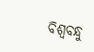ବିଶ୍ୱବନ୍ଧୁ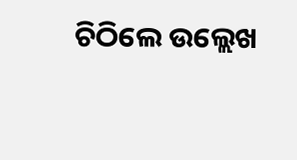ଚିଠିଲେ ଉଲ୍ଲେଖ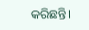କରିଛନ୍ତି।